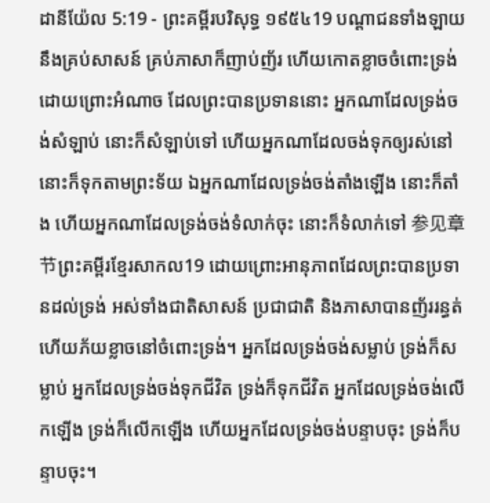ដានីយ៉ែល 5:19 - ព្រះគម្ពីរបរិសុទ្ធ ១៩៥៤19 បណ្តាជនទាំងឡាយ នឹងគ្រប់សាសន៍ គ្រប់ភាសាក៏ញាប់ញ័រ ហើយកោតខ្លាចចំពោះទ្រង់ ដោយព្រោះអំណាច ដែលព្រះបានប្រទាននោះ អ្នកណាដែលទ្រង់ចង់សំឡាប់ នោះក៏សំឡាប់ទៅ ហើយអ្នកណាដែលចង់ទុកឲ្យរស់នៅ នោះក៏ទុកតាមព្រះទ័យ ឯអ្នកណាដែលទ្រង់ចង់តាំងឡើង នោះក៏តាំង ហើយអ្នកណាដែលទ្រង់ចង់ទំលាក់ចុះ នោះក៏ទំលាក់ទៅ 参见章节ព្រះគម្ពីរខ្មែរសាកល19 ដោយព្រោះអានុភាពដែលព្រះបានប្រទានដល់ទ្រង់ អស់ទាំងជាតិសាសន៍ ប្រជាជាតិ និងភាសាបានញ័ររន្ធត់ ហើយភ័យខ្លាចនៅចំពោះទ្រង់។ អ្នកដែលទ្រង់ចង់សម្លាប់ ទ្រង់ក៏សម្លាប់ អ្នកដែលទ្រង់ចង់ទុកជីវិត ទ្រង់ក៏ទុកជីវិត អ្នកដែលទ្រង់ចង់លើកឡើង ទ្រង់ក៏លើកឡើង ហើយអ្នកដែលទ្រង់ចង់បន្ទាបចុះ ទ្រង់ក៏បន្ទាបចុះ។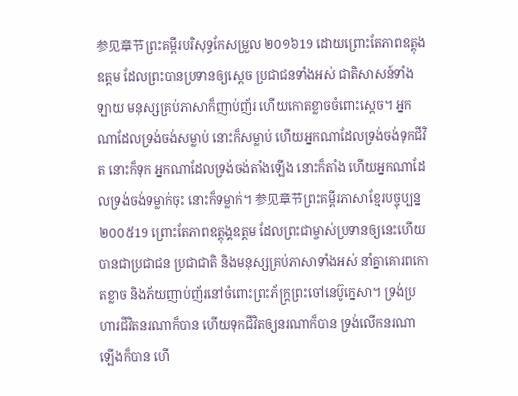参见章节ព្រះគម្ពីរបរិសុទ្ធកែសម្រួល ២០១៦19 ដោយព្រោះតែភាពឧត្ដុងឧត្ដម ដែលព្រះបានប្រទានឲ្យស្ដេច ប្រជាជនទាំងអស់ ជាតិសាសន៍ទាំងឡាយ មនុស្សគ្រប់ភាសាក៏ញាប់ញ័រ ហើយកោតខ្លាចចំពោះស្ដេច។ អ្នកណាដែលទ្រង់ចង់សម្លាប់ នោះក៏សម្លាប់ ហើយអ្នកណាដែលទ្រង់ចង់ទុកជីវិត នោះក៏ទុក អ្នកណាដែលទ្រង់ចង់តាំងឡើង នោះក៏តាំង ហើយអ្នកណាដែលទ្រង់ចង់ទម្លាក់ចុះ នោះក៏ទម្លាក់។ 参见章节ព្រះគម្ពីរភាសាខ្មែរបច្ចុប្បន្ន ២០០៥19 ព្រោះតែភាពឧត្តុង្គឧត្ដម ដែលព្រះជាម្ចាស់ប្រទានឲ្យនេះហើយ បានជាប្រជាជន ប្រជាជាតិ និងមនុស្សគ្រប់ភាសាទាំងអស់ នាំគ្នាគោរពកោតខ្លាច និងភ័យញាប់ញ័រនៅចំពោះព្រះភ័ក្ត្រព្រះចៅនេប៊ូក្នេសា។ ទ្រង់ប្រហារជីវិតនរណាក៏បាន ហើយទុកជីវិតឲ្យនរណាក៏បាន ទ្រង់លើកនរណាឡើងក៏បាន ហើ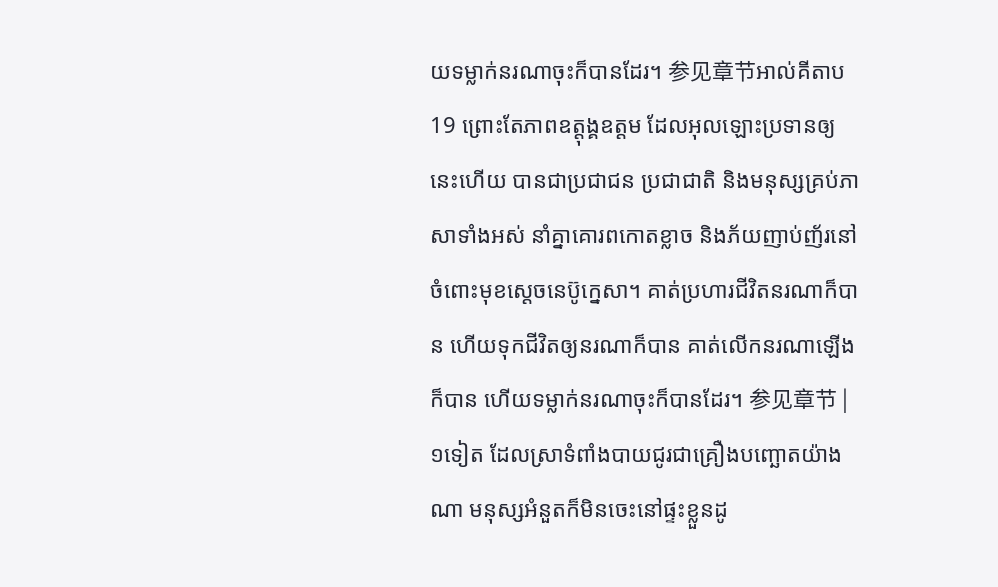យទម្លាក់នរណាចុះក៏បានដែរ។ 参见章节អាល់គីតាប19 ព្រោះតែភាពឧត្តុង្គឧត្ដម ដែលអុលឡោះប្រទានឲ្យនេះហើយ បានជាប្រជាជន ប្រជាជាតិ និងមនុស្សគ្រប់ភាសាទាំងអស់ នាំគ្នាគោរពកោតខ្លាច និងភ័យញាប់ញ័រនៅចំពោះមុខស្តេចនេប៊ូក្នេសា។ គាត់ប្រហារជីវិតនរណាក៏បាន ហើយទុកជីវិតឲ្យនរណាក៏បាន គាត់លើកនរណាឡើងក៏បាន ហើយទម្លាក់នរណាចុះក៏បានដែរ។ 参见章节 |
១ទៀត ដែលស្រាទំពាំងបាយជូរជាគ្រឿងបញ្ឆោតយ៉ាងណា មនុស្សអំនួតក៏មិនចេះនៅផ្ទះខ្លួនដូ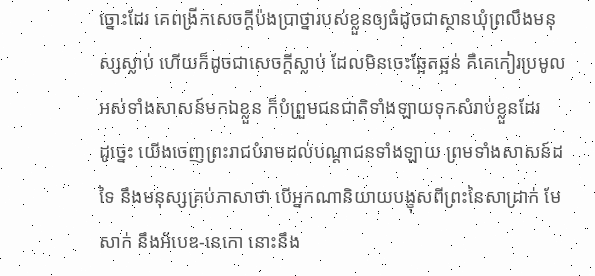ច្នោះដែរ គេពង្រីកសេចក្ដីប៉ងប្រាថ្នារបស់ខ្លួនឲ្យធំដូចជាស្ថានឃុំព្រលឹងមនុស្សស្លាប់ ហើយក៏ដូចជាសេចក្ដីស្លាប់ ដែលមិនចេះឆ្អែតឆ្អន់ គឺគេកៀរប្រមូលអស់ទាំងសាសន៍មកឯខ្លួន ក៏បំព្រួមជនជាតិទាំងឡាយទុកសំរាប់ខ្លួនដែរ
ដូច្នេះ យើងចេញព្រះរាជបំរាមដល់បណ្តាជនទាំងឡាយ ព្រមទាំងសាសន៍ដទៃ នឹងមនុស្សគ្រប់ភាសាថា បើអ្នកណានិយាយបង្ខុសពីព្រះនៃសាដ្រាក់ មែសាក់ នឹងអ័បេឌ-នេកោ នោះនឹង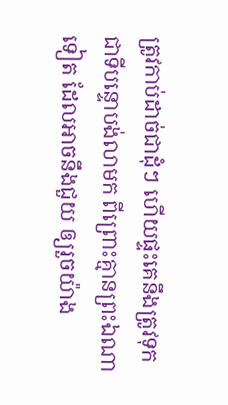ត្រូវកាប់ដាច់ជាដុំៗ ហើយផ្ទះគេនឹងត្រូវទុកជាទីបន្ទោបង់លាមក ពីព្រោះគ្មានព្រះឯណាទៀត ដែលអាចនឹងជួយ ឲ្យរួចយ៉ាង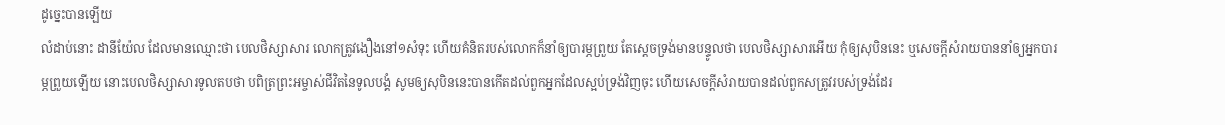ដូច្នេះបានឡើយ
លំដាប់នោះ ដានីយ៉ែល ដែលមានឈ្មោះថា បេលថិស្សាសារ លោកត្រូវងឿងនៅ១សំទុះ ហើយគំនិតរបស់លោកក៏នាំឲ្យបារម្ភព្រួយ តែស្តេចទ្រង់មានបន្ទូលថា បេលថិស្សាសារអើយ កុំឲ្យសុបិននេះ ឬសេចក្ដីសំរាយបាននាំឲ្យអ្នកបារម្ភព្រួយឡើយ នោះបេលថិស្សាសារទូលតបថា បពិត្រព្រះអម្ចាស់ជីវិតនៃទូលបង្គំ សូមឲ្យសុបិននេះបានកើតដល់ពួកអ្នកដែលស្អប់ទ្រង់វិញចុះ ហើយសេចក្ដីសំរាយបានដល់ពួកសត្រូវរបស់ទ្រង់ដែរ